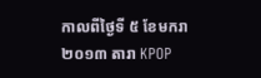កាលពីថ្ងៃទី ៥ ខែមករា ២០១៣ តារា KPOP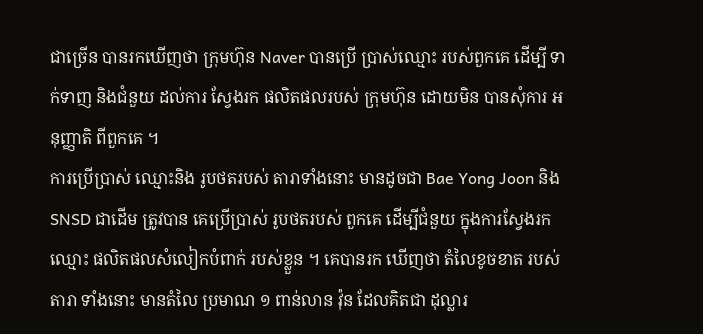ជាច្រើន បានរកឃើញថា ក្រុមហ៊ុន Naver បានប្រើ ប្រាស់ឈ្មោះ របស់ពួកគេ ដើម្បី ទាក់ទាញ និងជំនួយ ដល់ការ ស្វែងរក ផលិតផលរបស់ ក្រុមហ៊ុន ដោយមិន បានសុំការ អនុញ្ញាតិ ពីពួកគេ ។
ការប្រើប្រាស់ ឈ្មោះនិង រូបថតរបស់ តារាទាំងនោះ មានដូចជា Bae Yong Joon និង SNSD ជាដើម ត្រូវបាន គេប្រើប្រាស់ រូបថតរបស់ ពួកគេ ដើម្បីជំនួយ ក្នុងការស្វែងរក ឈ្មោះ ផលិតផលសំលៀកបំពាក់ របស់ខ្លួន ។ គេបានរក ឃើញថា តំលៃខូចខាត របស់តារា ទាំងនោះ មានតំលៃ ប្រមាណ ១ ពាន់លាន វ៉ុន ដែលគិតជា ដុល្លារ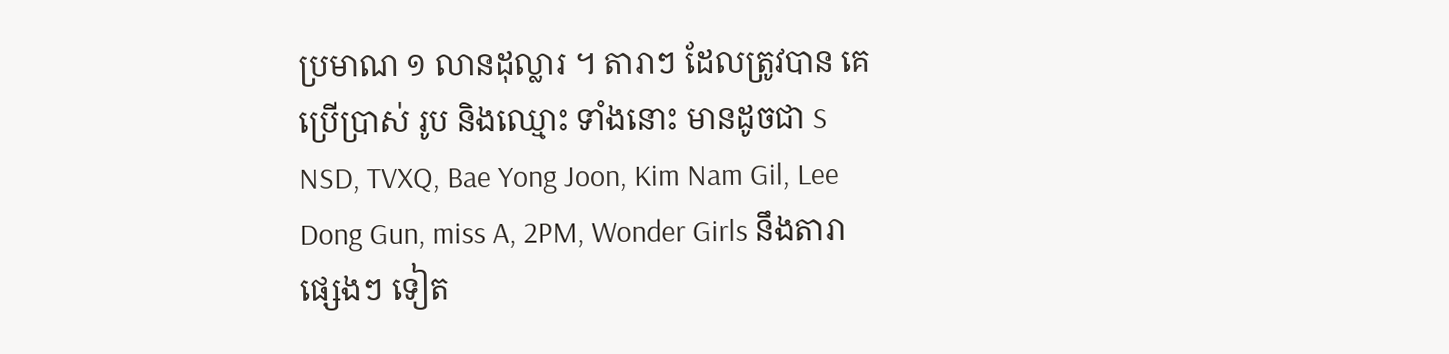ប្រមាណ ១ លានដុល្លារ ។ តារាៗ ដែលត្រូវបាន គេប្រើប្រាស់ រូប និងឈ្មោះ ទាំងនោះ មានដូចជា S NSD, TVXQ, Bae Yong Joon, Kim Nam Gil, Lee Dong Gun, miss A, 2PM, Wonder Girls នឹងតារាផ្សេងៗ ទៀត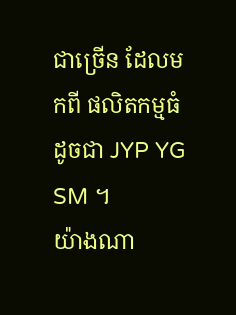ជាច្រើន ដែលមកពី ផលិតកម្មធំ ដូចជា JYP YG SM ។
យ៉ាងណា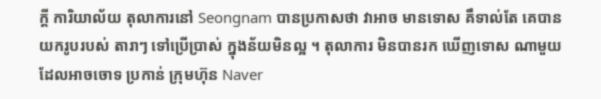ក្តី ការិយាល័យ តុលាការនៅ Seongnam បានប្រកាសថា វាអាច មានទោស គឹទាល់តែ គេបាន យករូបរបស់ តារាៗ ទៅប្រើប្រាស់ ក្នុងន័យមិនល្អ ។ តុលាការ មិនបានរក ឃើញទោស ណាមួយ ដែលអាចចោទ ប្រកាន់ ក្រុមហ៊ុន Naver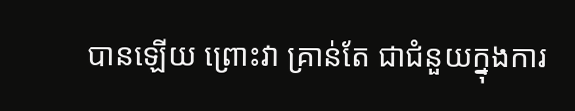បានឡើយ ព្រោះវា គ្រាន់តែ ជាជំនួយក្នុងការ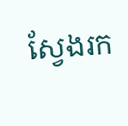ស្វែងរក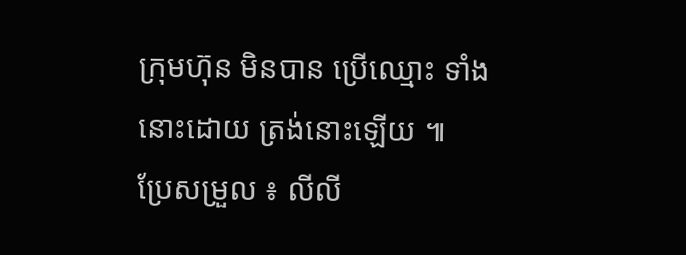ក្រុមហ៊ុន មិនបាន ប្រើឈ្មោះ ទាំងនោះដោយ ត្រង់នោះឡើយ ៕
ប្រែសម្រួល ៖ លីលី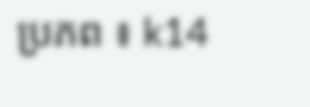ប្រភព ៖ k14